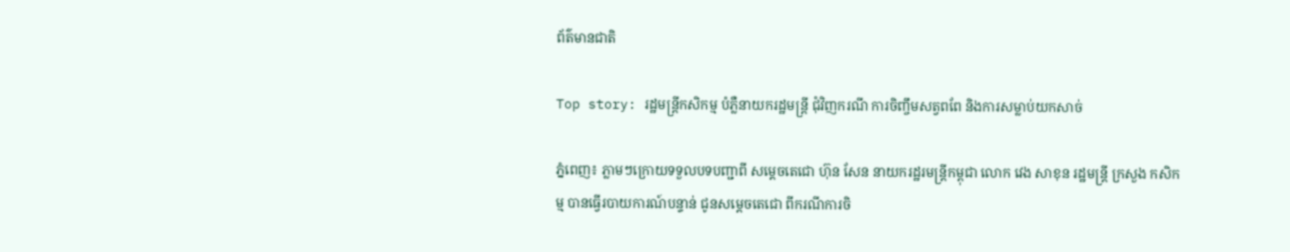ព័ត៌មានជាតិ

Top story: រដ្ឋមន្រ្តីកសិកម្ម បំភ្លឺនាយករដ្ឋមន្រ្តី ជុំវិញករណី ការចិញ្ចឹមសត្វពពែ និងការសម្លាប់យកសាច់

ភ្នំពេញ៖ ភ្លាមៗក្រោយទទួលបទបញ្ជាពី សម្តេចតេជោ ហ៊ុន សែន នាយករដ្ឋរមន្រ្តីកម្ពុជា លោក វេង សាខុន រដ្ឋមន្រ្តី ក្រសួង កសិកម្ម បានធ្វេីរបាយការណ៍បន្ទាន់ ជូនសម្តេចតេជោ ពីករណីការចិ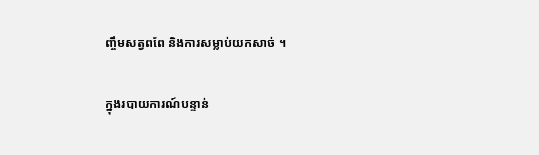ញ្ចឹមសត្វពពែ និងការសម្លាប់យកសាច់ ។

ក្នុងរបាយការណ៍បន្ទាន់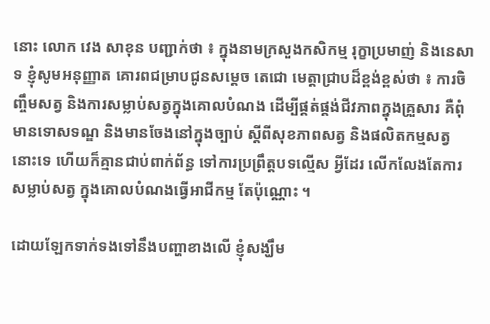នោះ លោក វេង សាខុន បញ្ជាក់ថា ៖ ក្នុងនាមក្រសួងកសិកម្ម រុក្ខាប្រមាញ់ និងនេសាទ ខ្ញុំសូមអនុញ្ញាត គោរពជម្រាបជូនសម្តេច តេជោ មេត្តាជ្រាបដ៏ខ្ពង់ខ្ពស់ថា ៖ ការចិញ្ចឹមសត្វ និងការសម្លាប់សត្វក្នុងគោលបំណង ដើម្បីផ្គត់ផ្គង់ជីវភាពក្នុងគ្រួសារ គឺពុំមានទោសទណ្ឌ និងមានចែងនៅក្នុងច្បាប់ ស្តីពីសុខភាពសត្វ និងផលិតកម្មសត្វ នោះទេ ហើយក៏គ្មានជាប់ពាក់ព័ន្ធ ទៅការប្រព្រឹត្តបទល្មើស អ្វីដែរ លើកលែងតែការសម្លាប់សត្វ ក្នុងគោលបំណងធ្វើអាជីកម្ម តែប៉ុណ្ណោះ ។

ដោយឡែកទាក់ទងទៅនឹងបញ្ហាខាងលើ ខ្ញុំសង្ឃឹម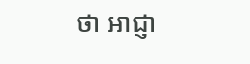ថា អាជ្ញា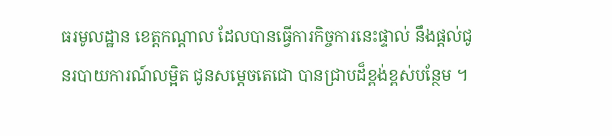ធរមូលដ្ឋាន ខេត្តកណ្តាល ដែលបានធ្វើការកិច្ចការនេះផ្ទាល់ នឹងផ្តល់ជូនរបាយការណ៍លម្អិត ជូនសម្តេចតេជោ បានជ្រាបដ៏ខ្ពង់ខ្ពស់បន្ថែម ។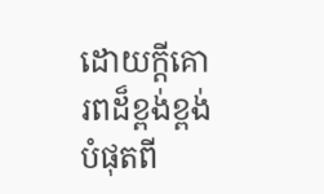ដោយក្តីគោរពដ៏ខ្ពង់ខ្ពង់បំផុតពី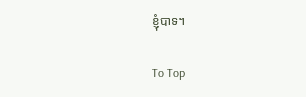ខ្ញុំបាទ។

To Top